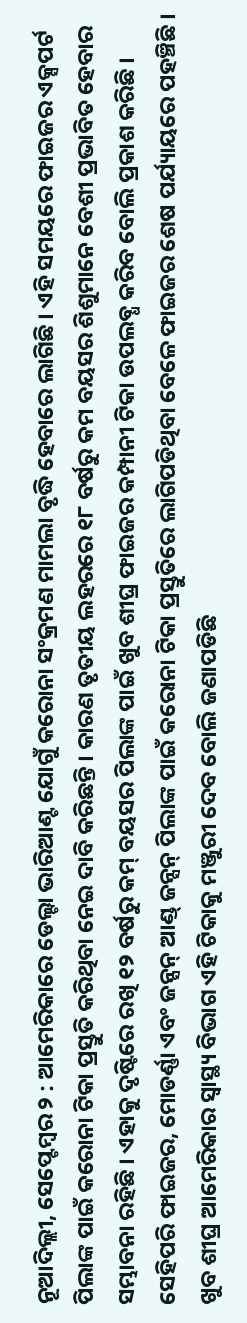ନୂଆଦିଲ୍ଲୀ, ସେପ୍ଟେମ୍ବର ୨ : ଆମେରିକାରେ ଡେଲ୍ଟା ଭାରିଆଣ୍ଟ ଯୋଗୁଁ କରୋନା ସଂକ୍ରମଣ ମାମଲା ବୃଦ୍ଧି ହେବାରେ ଲାଗିଛି । ଏହି ସମୟରେ ଫାଇଜର ଏକ୍ସପର୍ଟ ପିଲାଙ୍କ ପାଇଁ କରୋନା ଟିକା ପ୍ରସ୍ତୁତି କରିଥିବା ନେଇ ଦାବି କରିଛନ୍ତି । କାରଣ ତୃତୀୟ ଲହରରେ ୧୮ ବର୍ଷରୁ କମ ବୟସର ଶିଶୁମାନେ ବେଶୀ ପ୍ରଭାବିତ ହେବାର ସମ୍ଭାବନା ରହିଛି । ଏହାକୁ ଦୃଷ୍ଟିରେ ରଖି ୧୨ ବର୍ଷରୁ କମ୍ ବୟସର ପିଲାଙ୍କ ପାଇଁ ଖୁବ ଶୀଘ୍ର ଫାଇଜର କମ୍ପାନୀ ଟିକା ଉପଲବ୍ଧ କରିବ ବୋଲି ପ୍ରକାଶ କରିଛି । ସେହିପରି ଫାଇଜର, ମୋଡର୍ଣ୍ଣା ଏବଂ ଜନ୍ସନ୍ ଆଣ୍ଡ୍ ଜନ୍ସନ୍ ପିଲାଙ୍କ ପାଇଁ କରୋନା ଟିକା ପ୍ରସ୍ତୁତିରେ ଲାଗିପଡିଥିବା ବେଳେ ଫାଇଜର ଶେଷ ପର୍ଯ୍ୟାୟରେ ପହଞ୍ଚିଛି । ଖୁବ ଶୀଘ୍ର ଆମେରିକାର ସ୍ୱାସ୍ଥ୍ୟ ବିଭାଗ ଏହି ଟିକାକୁ ମଞ୍ଜୁରୀ ଦେବ ବୋଲି ଜଣାପଡିଛି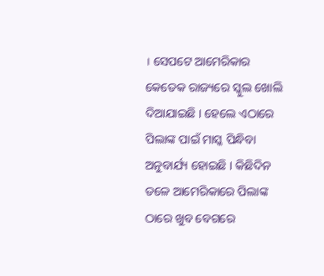। ସେପଟେ ଆମେରିକାର କେତେକ ରାଜ୍ୟରେ ସ୍କୁଲ ଖୋଲି ଦିଆଯାଇଛି । ହେଲେ ଏଠାରେ ପିଲାଙ୍କ ପାଇଁ ମାସ୍କ ପିନ୍ଧିବା ଅନୁବାର୍ଯ୍ୟ ହୋଇଛି । କିଛିଦିନ ତଳେ ଆମେରିକାରେ ପିଲାଙ୍କ ଠାରେ ଖୁବ ବେଗରେ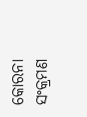କୋରନା ସଂକ୍ରମଣ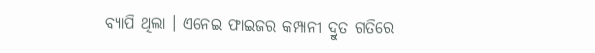ବ୍ୟାପି ଥିଲା । ଏନେଇ ଫାଇଜର କମ୍ପାନୀ ଦ୍ରୁତ ଗତିରେ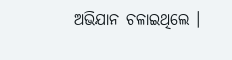ଅଭିଯାନ ଚଳାଇଥିଲେ ।